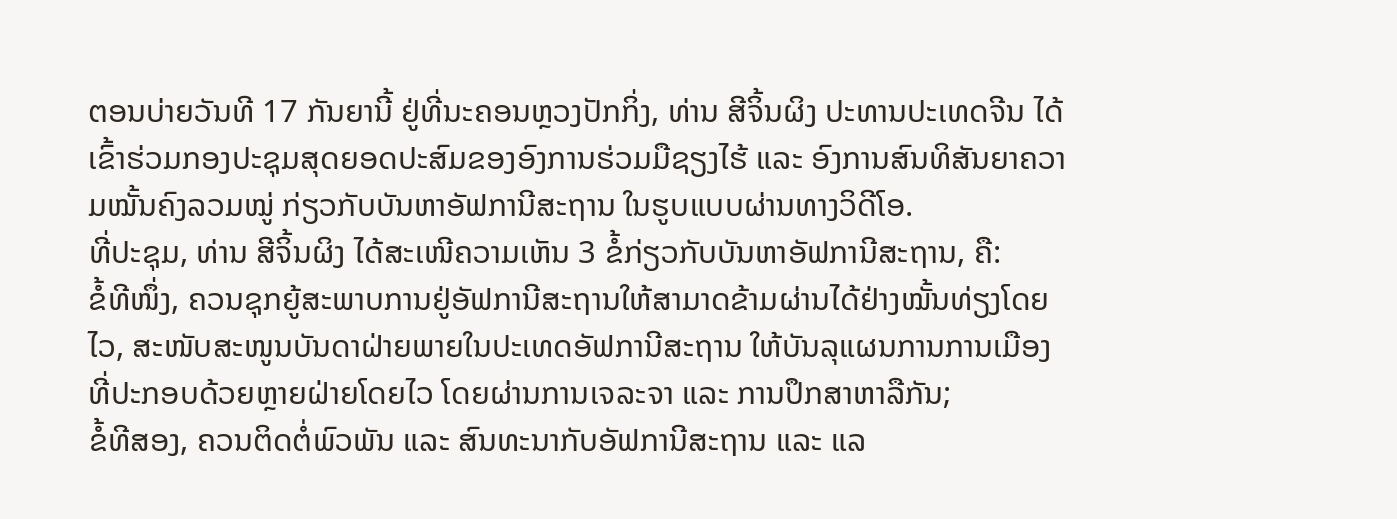ຕອນບ່າຍວັນທີ 17 ກັນຍານີ້ ຢູ່ທີ່ນະຄອນຫຼວງປັກກິ່ງ, ທ່ານ ສີຈິ້ນຜິງ ປະທານປະເທດຈີນ ໄດ້ເຂົ້າຮ່ວມກອງປະຊຸມສຸດຍອດປະສົມຂອງອົງການຮ່ວມມືຊຽງໄຮ້ ແລະ ອົງການສົນທິສັນຍາຄວາມໝັ້ນຄົງລວມໝູ່ ກ່ຽວກັບບັນຫາອັຟການີສະຖານ ໃນຮູບແບບຜ່ານທາງວິດີໂອ.
ທີ່ປະຊຸມ, ທ່ານ ສີຈິ້ນຜິງ ໄດ້ສະເໜີຄວາມເຫັນ 3 ຂໍ້ກ່ຽວກັບບັນຫາອັຟການີສະຖານ, ຄື:
ຂໍ້ທີໜຶ່ງ, ຄວນຊຸກຍູ້ສະພາບການຢູ່ອັຟການີສະຖານໃຫ້ສາມາດຂ້າມຜ່ານໄດ້ຢ່າງໝັ້ນທ່ຽງໂດຍໄວ, ສະໜັບສະໜູນບັນດາຝ່າຍພາຍໃນປະເທດອັຟການີສະຖານ ໃຫ້ບັນລຸແຜນການການເມືອງທີ່ປະກອບດ້ວຍຫຼາຍຝ່າຍໂດຍໄວ ໂດຍຜ່ານການເຈລະຈາ ແລະ ການປຶກສາຫາລືກັນ;
ຂໍ້ທີສອງ, ຄວນຕິດຕໍ່ພົວພັນ ແລະ ສົນທະນາກັບອັຟການີສະຖານ ແລະ ແລ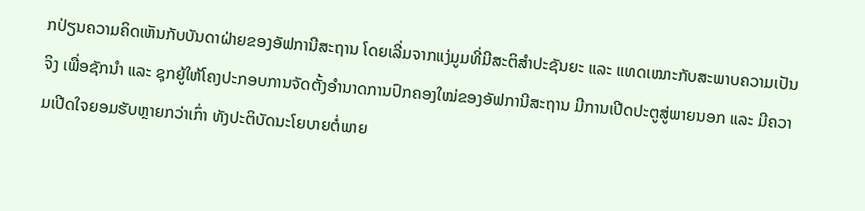ກປ່ຽນຄວາມຄິດເຫັນກັບບັນດາຝ່າຍຂອງອັຟການີສະຖານ ໂດຍເລີ່ມຈາກແງ່ມູມທີ່ມີສະຕິສຳປະຊັນຍະ ແລະ ແທດເໝາະກັບສະພາບຄວາມເປັນຈິງ ເພື່ອຊັກນຳ ແລະ ຊຸກຍູ້ໃຫ້ໂຄງປະກອບການຈັດຕັ້ງອຳນາດການປົກຄອງໃໝ່ຂອງອັຟການີສະຖານ ມີການເປີດປະຕູສູ່ພາຍນອກ ແລະ ມີຄວາມເປີດໃຈຍອມຮັບຫຼາຍກວ່າເກົ່າ ທັງປະຕິບັດນະໂຍບາຍຕໍ່ພາຍ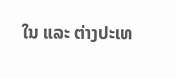ໃນ ແລະ ຕ່າງປະເທ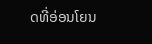ດທີ່ອ່ອນໂຍນ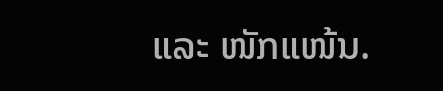ແລະ ໜັກແໜ້ນ.